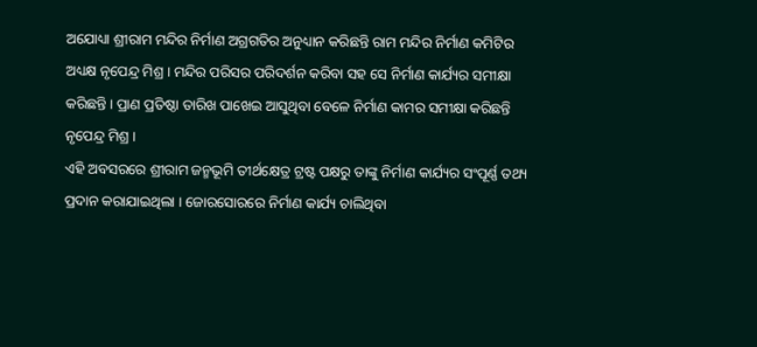ଅଯୋଧ୍ୟା ଶ୍ରୀରାମ ମନ୍ଦିର ନିର୍ମାଣ ଅଗ୍ରଗତିର ଅନୁଧ୍ୟାନ କରିଛନ୍ତି ରାମ ମନ୍ଦିର ନିର୍ମାଣ କମିଟିର ଅଧ୍ୟକ୍ଷ ନୃପେନ୍ଦ୍ର ମିଶ୍ର । ମନ୍ଦିର ପରିସର ପରିଦର୍ଶନ କରିବା ସହ ସେ ନିର୍ମାଣ କାର୍ଯ୍ୟର ସମୀକ୍ଷା କରିଛନ୍ତି । ପ୍ରାଣ ପ୍ରତିଷ୍ଠା ତାରିଖ ପାଖେଇ ଆସୁଥିବା ବେଳେ ନିର୍ମାଣ କାମର ସମୀକ୍ଷା କରିଛନ୍ତି ନୃପେନ୍ଦ୍ର ମିଶ୍ର ।
ଏହି ଅବସରରେ ଶ୍ରୀରାମ ଜନ୍ମଭୂମି ତୀର୍ଥକ୍ଷେତ୍ର ଟ୍ରଷ୍ଟ ପକ୍ଷରୁ ତାଙ୍କୁ ନିର୍ମାଣ କାର୍ଯ୍ୟର ସଂପୂର୍ଣ୍ଣ ତଥ୍ୟ ପ୍ରଦାନ କରାଯାଇଥିଲା । ଜୋରସୋରରେ ନିର୍ମାଣ କାର୍ଯ୍ୟ ଚାଲିଥିବା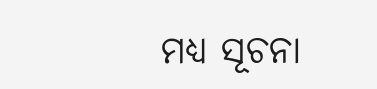ମଧ୍ୟ ସୂଚନା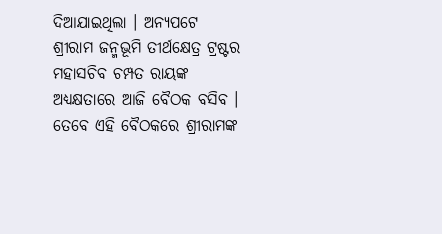ଦିଆଯାଇଥିଲା । ଅନ୍ୟପଟେ ଶ୍ରୀରାମ ଜନ୍ମଭୂମି ତୀର୍ଥକ୍ଷେତ୍ର ଟ୍ରଷ୍ଟର ମହାସଚିବ ଚମ୍ପତ ରାୟଙ୍କ ଅଧ୍ୟକ୍ଷତାରେ ଆଜି ବୈଠକ ବସିବ ।
ତେବେ ଏହି ବୈଠକରେ ଶ୍ରୀରାମଙ୍କ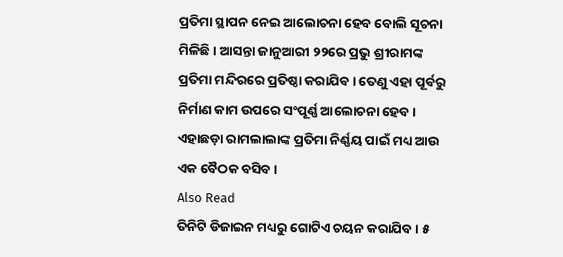ପ୍ରତିମା ସ୍ଥାପନ ନେଇ ଆଲୋଚନା ହେବ ବୋଲି ସୂଚନା ମିଳିଛି । ଆସନ୍ତା ଜାନୁଆରୀ ୨୨ରେ ପ୍ରଭୁ ଶ୍ରୀରାମଙ୍କ ପ୍ରତିମା ମନ୍ଦିରରେ ପ୍ରତିଷ୍ଠା କରାଯିବ । ତେଣୁ ଏହା ପୂର୍ବରୁ ନିର୍ମାଣ କାମ ଉପରେ ସଂପୂର୍ଣ୍ଣ ଆଲୋଚନା ହେବ । ଏହାଛଡ଼ା ରାମଲାଲାଙ୍କ ପ୍ରତିମା ନିର୍ଣ୍ଣୟ ପାଇଁ ମଧ୍ୟ ଆଉ ଏକ ବୈଠକ ବସିବ ।
Also Read
ତିନିଟି ଡିଜାଇନ ମଧ୍ୟରୁ ଗୋଟିଏ ଚୟନ କରାଯିବ । ୫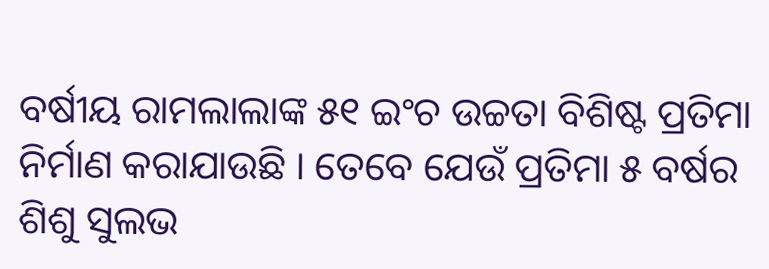ବର୍ଷୀୟ ରାମଲାଲାଙ୍କ ୫୧ ଇଂଚ ଉଚ୍ଚତା ବିଶିଷ୍ଟ ପ୍ରତିମା ନିର୍ମାଣ କରାଯାଉଛି । ତେବେ ଯେଉଁ ପ୍ରତିମା ୫ ବର୍ଷର ଶିଶୁ ସୁଲଭ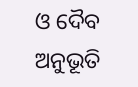ଓ ଦୈବ ଅନୁଭୂତି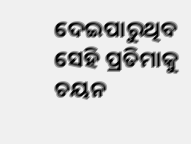ଦେଇପାରୁଥିବ ସେହି ପ୍ରତିମାକୁ ଚୟନ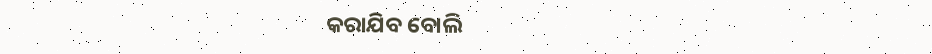କରାଯିବ ବୋଲି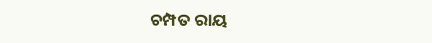ଚମ୍ପତ ରାୟ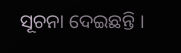ସୂଚନା ଦେଇଛନ୍ତି ।